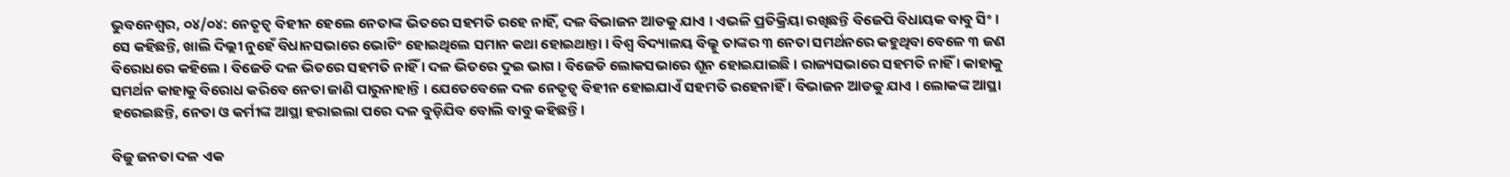ଭୁବନେଶ୍ୱର, ୦୪/୦୪: ନେତୃତ୍ୱ ବିହୀନ ହେଲେ ନେତାଙ୍କ ଭିତରେ ସହମତି ରହେ ନାହିଁ, ଦଳ ବିଭାଜନ ଆଡକୁ ଯାଏ । ଏଭଳି ପ୍ରତିକ୍ରିୟା ରଖିଛନ୍ତି ବିଜେପି ବିଧାୟକ ବାବୁ ସିଂ । ସେ କହିଛନ୍ତି, ଖାଲି ଦିଲ୍ଲୀ ନୁହେଁ ବିଧାନସଭାରେ ଭୋଟିଂ ହୋଇଥିଲେ ସମାନ କଥା ହୋଇଥାନ୍ତା । ବିଶ୍ୱ ବିଦ୍ୟାଳୟ ବିଲ୍କୁ ତାଙ୍କର ୩ ନେତା ସମର୍ଥନରେ କହୁଥିବା ବେଳେ ୩ ଜଣ ବିରୋଧରେ କହିଲେ । ବିଜେଡି ଦଳ ଭିତରେ ସହମତି ନାହିଁ । ଦଳ ଭିତରେ ଦୁଇ ଭାଗ । ବିଜେଡି ଲୋକସଭାରେ ଶୂନ ହୋଇଯାଇଛି । ରାଜ୍ୟସଭାରେ ସହମତି ନାହିଁ । କାହାକୁ ସମର୍ଥନ କାହାକୁ ବିରୋଧ କରିବେ ନେତା ଜାଣି ପାରୁନାହାନ୍ତି । ଯେତେବେଳେ ଦଳ ନେତୃତ୍ୱ ବିହୀନ ହୋଇଯାଏଁ ସହମତି ରହେନାହିଁ । ବିଭାଜନ ଆଡକୁ ଯାଏ । ଲୋକଙ୍କ ଆସ୍ଥା ହରେଇଛନ୍ତି, ନେତା ଓ କର୍ମୀଙ୍କ ଆସ୍ଥା ହରାଇଲା ପରେ ଦଳ ବୁଡ଼ିଯିବ ବୋଲି ବାବୁ କହିଛନ୍ତି ।

ବିଜୁ ଜନତା ଦଳ ଏକ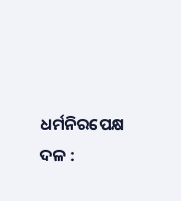ଧର୍ମନିରପେକ୍ଷ ଦଳ :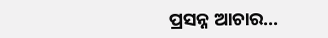ପ୍ରସନ୍ନ ଆଚାର...